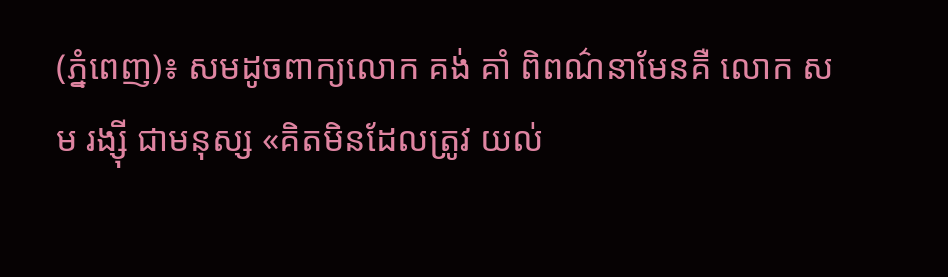(ភ្នំពេញ)៖ សមដូចពាក្យលោក គង់ គាំ ពិពណ៌នាមែនគឺ លោក សម រង្ស៊ី ជាមនុស្ស «គិតមិនដែលត្រូវ យល់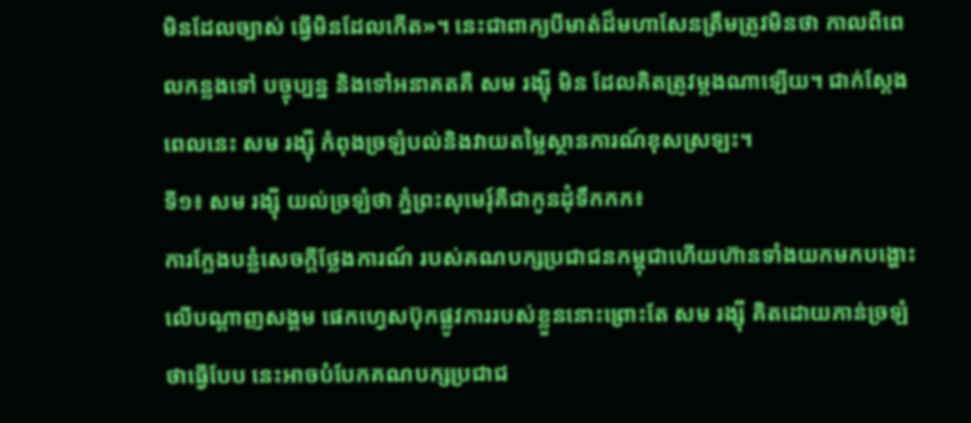មិនដែលច្បាស់ ធ្វើមិនដែលកើត»។ នេះជាពាក្យបីមាត់ដ៏មហាសែនត្រឹមត្រូវមិនថា កាលពីពេលកន្លងទៅ បច្ចុប្បន្ន និងទៅអនាគតគឺ សម រង្ស៊ី មិន ដែលគិតត្រូវម្តងណាឡើយ។ ជាក់ស្តែង ពេលនេះ សម រង្ស៊ី កំពុងច្រឡំបល់និងវាយតម្លៃស្ថានការណ៍ខុសស្រឡះ។
ទី១៖ សម រង្ស៊ី យល់ច្រឡំថា ភ្នំព្រះសុមេរុ៍គឺជាកូនដុំទឹកកក៖
ការក្លែងបន្លំសេចក្តីថ្លែងការណ៍ របស់គណបក្សប្រជាជនកម្ពុជាហើយហ៊ានទាំងយកមកបង្ហោះលើបណ្តាញសង្គម ផេកហ្វេសប៊ុកផ្លូវការរបស់ខ្លួននោះព្រោះតែ សម រង្ស៊ី គិតដោយភាន់ច្រឡំថាធ្វើបែប នេះអាចបំបែកគណបក្សប្រជាជ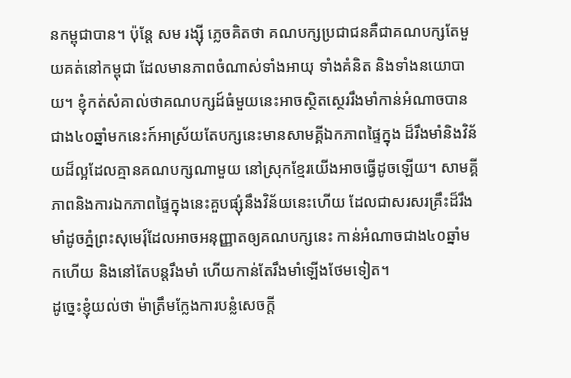នកម្ពុជាបាន។ ប៉ុន្តែ សម រង្ស៊ី ភ្លេចគិតថា គណបក្សប្រជាជនគឺជាគណបក្សតែមួយគត់នៅកម្ពុជា ដែលមានភាពចំណាស់ទាំងអាយុ ទាំងគំនិត និងទាំងនយោបាយ។ ខ្ញុំកត់សំគាល់ថាគណបក្សដ៍ធំមួយនេះអាចស្ថិតស្ថេររឹងមាំកាន់អំណាចបានជាង៤០ឆ្នាំមកនេះក៍អាស្រ័យតែបក្សនេះមានសាមគ្គីឯកភាពផ្ទៃក្នុង ដ៏រឹងមាំនិងវិន័យដ៏ល្អដែលគ្មានគណបក្សណាមួយ នៅស្រុកខ្មែរយើងអាចធ្វើដូចឡើយ។ សាមគ្គីភាពនិងការឯកភាពផ្ទៃក្នុងនេះគួបផ្សុំនឹងវិន័យនេះហើយ ដែលជាសរសរគ្រឹះដ៏រឹងមាំដូចភ្នំព្រះសុមេរុ៍ដែលអាចអនុញ្ញាតឲ្យគណបក្សនេះ កាន់អំណាចជាង៤០ឆ្នាំមកហើយ និងនៅតែបន្តរឹងមាំ ហើយកាន់តែរឹងមាំឡើងថែមទៀត។
ដូច្នេះខ្ញុំយល់ថា ម៉ាត្រឹមក្លែងការបន្លំសេចក្តី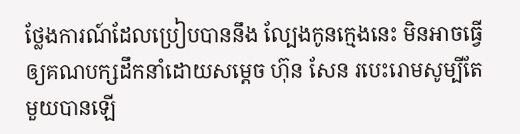ថ្លែងការណ៍ដែលប្រៀបបាននឹង ល្បែងកូនក្មេងនេះ មិនអាចធ្វើឲ្យគណបក្សដឹកនាំដោយសម្តេច ហ៊ុន សែន របេះរោមសូម្បីតែមួយបានឡើ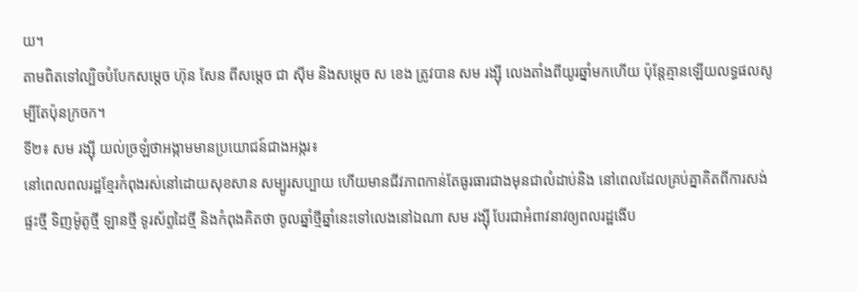យ។
តាមពិតទៅល្បិចបំបែកសម្តេច ហ៊ុន សែន ពីសម្តេច ជា ស៊ីម និងសម្តេច ស ខេង ត្រូវបាន សម រង្ស៊ី លេងតាំងពីយូរឆ្នាំមកហើយ ប៉ុន្តែគ្មានឡើយលទ្ធផលសូម្បីតែប៉ុនក្រចក។
ទី២៖ សម រង្ស៊ី យល់ច្រឡំថាអង្កាមមានប្រយោជន៍ជាងអង្ករ៖
នៅពេលពលរដ្ឋខ្មែរកំពុងរស់នៅដោយសុខសាន សម្បូរសប្បាយ ហើយមានជីវភាពកាន់តែធូរធារជាងមុនជាលំដាប់និង នៅពេលដែលគ្រប់គ្នាគិតពីការសង់ផ្ទះថ្មី ទិញម៉ូតូថ្មី ឡានថ្មី ទូរស័ព្ទដៃថ្មី និងកំពុងគិតថា ចូលឆ្នាំថ្មីឆ្នាំនេះទៅលេងនៅឯណា សម រង្ស៊ី បែរជាអំពាវនាវឲ្យពលរដ្ឋងើប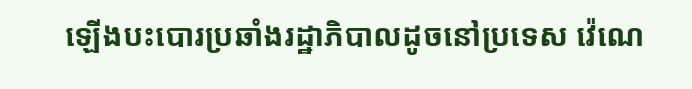ឡើងបះបោរប្រឆាំងរដ្ឋាភិបាលដូចនៅប្រទេស វ៉េណេ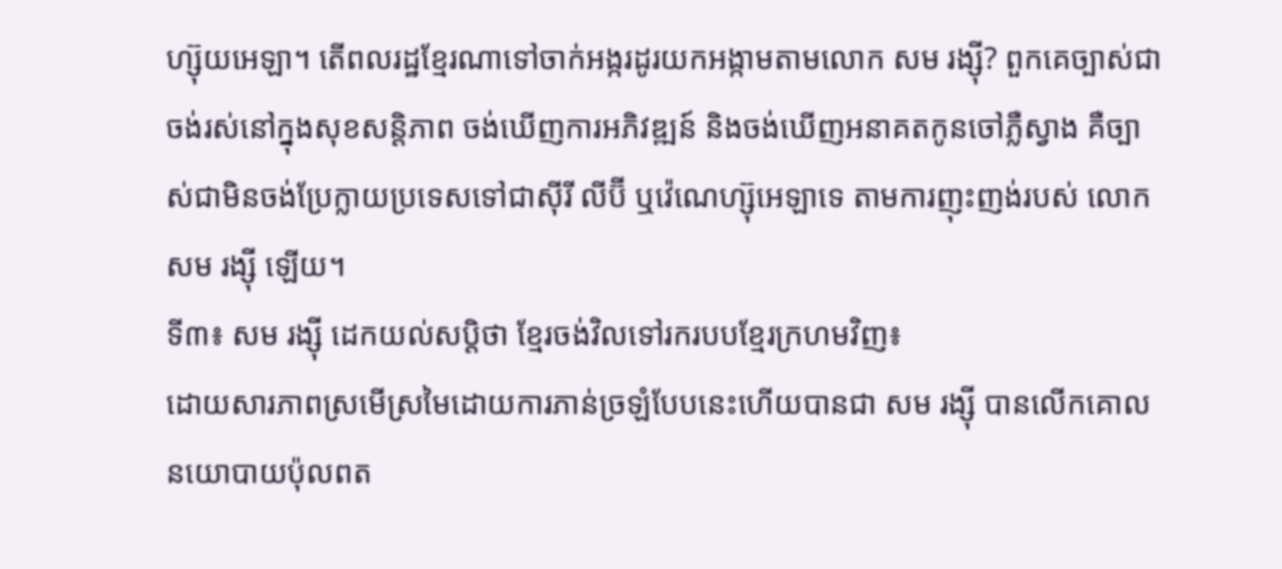ហ្ស៊ុយអេឡា។ តើពលរដ្ឋខ្មែរណាទៅចាក់អង្ករដូរយកអង្កាមតាមលោក សម រង្ស៊ី? ពួកគេច្បាស់ជាចង់រស់នៅក្នុងសុខសន្តិភាព ចង់ឃើញការអភិវឌ្ឍន៍ និងចង់ឃើញអនាគតកូនចៅភ្លឺស្វាង គឺច្បាស់ជាមិនចង់ប្រែក្លាយប្រទេសទៅជាស៊ីរី លីប៊ី ឬវ៉េណេហ្ស៊ុអេឡាទេ តាមការញុះញង់របស់ លោក សម រង្ស៊ី ឡើយ។
ទី៣៖ សម រង្ស៊ី ដេកយល់សប្តិថា ខ្មែរចង់វិលទៅរករបបខ្មែរក្រហមវិញ៖
ដោយសារភាពស្រមើស្រមៃដោយការភាន់ច្រឡំបែបនេះហើយបានជា សម រង្ស៊ី បានលើកគោលនយោបាយប៉ុលពត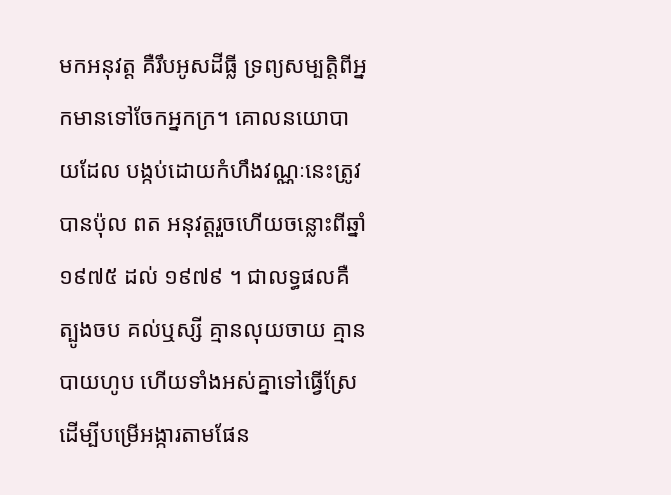មកអនុវត្ត គឺរឹបអូសដីធ្លី ទ្រព្យសម្បត្តិពីអ្នកមានទៅចែកអ្នកក្រ។ គោលនយោបាយដែល បង្កប់ដោយកំហឹងវណ្ណៈនេះត្រូវបានប៉ុល ពត អនុវត្តរួចហើយចន្លោះពីឆ្នាំ ១៩៧៥ ដល់ ១៩៧៩ ។ ជាលទ្ធផលគឺ ត្បូងចប គល់ឬស្សី គ្មានលុយចាយ គ្មានបាយហូប ហើយទាំងអស់គ្នាទៅធ្វើស្រែដើម្បីបម្រើអង្ការតាមផែន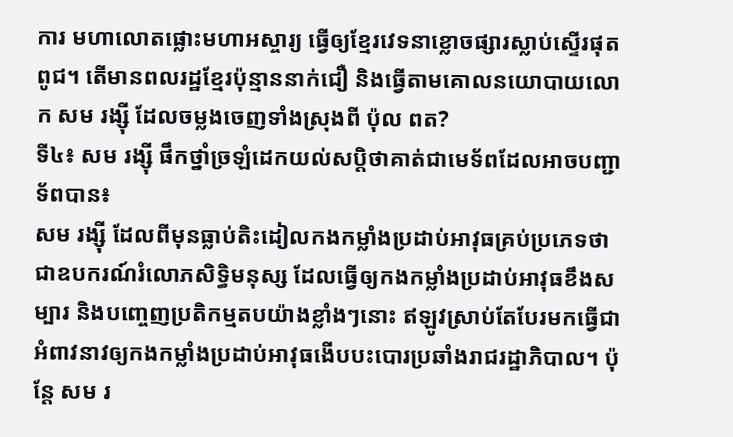ការ មហាលោតផ្លោះមហាអស្ចារ្យ ធ្វើឲ្យខ្មែរវេទនាខ្លោចផ្សារស្លាប់ស្ទើរផុតពូជ។ តើមានពលរដ្ឋខ្មែរប៉ុន្មាននាក់ជឿ និងធ្វើតាមគោលនយោបាយលោក សម រង្ស៊ី ដែលចម្លងចេញទាំងស្រុងពី ប៉ុល ពត?
ទី៤៖ សម រង្ស៊ី ផឹកថ្នាំច្រឡំដេកយល់សប្តិថាគាត់ជាមេទ័ពដែលអាចបញ្ជាទ័ពបាន៖
សម រង្ស៊ី ដែលពីមុនធ្លាប់តិះដៀលកងកម្លាំងប្រដាប់អាវុធគ្រប់ប្រភេទថា ជាឧបករណ៍រំលោភសិទ្ធិមនុស្ស ដែលធ្វើឲ្យកងកម្លាំងប្រដាប់អាវុធខឹងសម្បារ និងបញ្ចេញប្រតិកម្មតបយ៉ាងខ្លាំងៗនោះ ឥឡូវស្រាប់តែបែរមកធ្វើជាអំពាវនាវឲ្យកងកម្លាំងប្រដាប់អាវុធងើបបះបោរប្រឆាំងរាជរដ្ឋាភិបាល។ ប៉ុន្តែ សម រ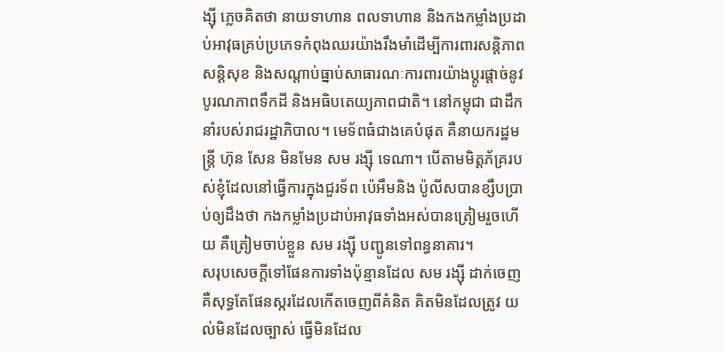ង្ស៊ី ភ្លេចគិតថា នាយទាហាន ពលទាហាន និងកងកម្លាំងប្រដាប់អាវុធគ្រប់ប្រភេទកំពុងឈរយ៉ាងរឹងមាំដើម្បីការពារសន្តិភាព សន្តិសុខ និងសណ្តាប់ធ្នាប់សាធារណៈការពារយ៉ាងប្តូរផ្តាច់នូវបូរណភាពទឹកដី និងអធិបតេយ្យភាពជាតិ។ នៅកម្ពុជា ជាដឹកនាំរបស់រាជរដ្ឋាភិបាល។ មេទ័ពធំជាងគេបំផុត គឺនាយករដ្ឋមន្ត្រី ហ៊ុន សែន មិនមែន សម រង្ស៊ី ទេណា។ បើតាមមិត្តភ័គ្ររបស់ខ្ញុំដែលនៅធ្វើការក្នុងជួរទ័ព ប៉េអឹមនិង ប៉ូលីសបានខ្សឹបប្រាប់ឲ្យដឹងថា កងកម្លាំងប្រដាប់អាវុធទាំងអស់បានត្រៀមរួចហើយ គឺត្រៀមចាប់ខ្លួន សម រង្ស៊ី បញ្ជូនទៅពន្ធនាគារ។
សរុបសេចក្តីទៅផែនការទាំងប៉ុន្មានដែល សម រង្ស៊ី ដាក់ចេញគឺសុទ្ធតែផែនស្ករដែលកើតចេញពីគំនិត គិតមិនដែលត្រូវ យល់មិនដែលច្បាស់ ធ្វើមិនដែល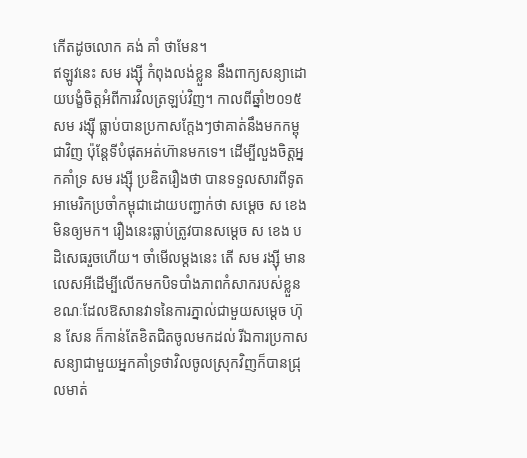កើតដូចលោក គង់ គាំ ថាមែន។
ឥឡូវនេះ សម រង្ស៊ី កំពុងលង់ខ្លួន នឹងពាក្យសន្យាដោយបង្ខំចិត្តអំពីការវិលត្រឡប់វិញ។ កាលពីឆ្នាំ២០១៥ សម រង្ស៊ី ធ្លាប់បានប្រកាសក្តែងៗថាគាត់នឹងមកកម្ពុជាវិញ ប៉ុន្តែទីបំផុតអត់ហ៊ានមកទេ។ ដើម្បីលួងចិត្តអ្នកគាំទ្រ សម រង្ស៊ី ប្រឌិតរឿងថា បានទទួលសារពីទូតអាមេរិកប្រចាំកម្ពុជាដោយបញ្ជាក់ថា សម្តេច ស ខេង មិនឲ្យមក។ រឿងនេះធ្លាប់ត្រូវបានសម្តេច ស ខេង បដិសេធរួចហើយ។ ចាំមើលម្តងនេះ តើ សម រង្ស៊ី មានលេសអីដើម្បីលើកមកបិទបាំងភាពកំសាករបស់ខ្លួន ខណៈដែលឱសានវាទនៃការភ្នាល់ជាមួយសម្តេច ហ៊ុន សែន ក៏កាន់តែខិតជិតចូលមកដល់ រីឯការប្រកាស សន្យាជាមួយអ្នកគាំទ្រថាវិលចូលស្រុកវិញក៏បានជ្រុលមាត់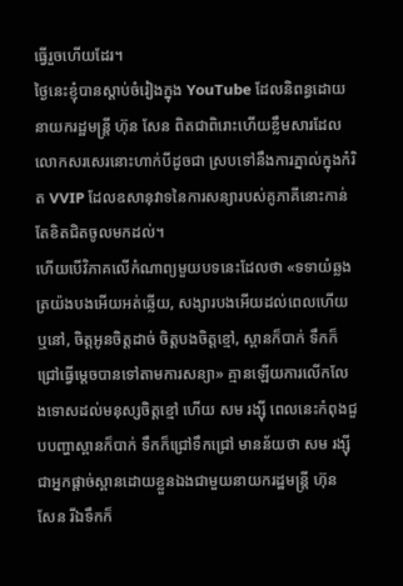ធ្វើរួចហើយដែរ។
ថ្ងៃនេះខ្ញុំបានស្តាប់ចំរៀងក្នុង YouTube ដែលនិពន្ធដោយនាយករដ្ឋមន្រ្តី ហ៊ុន សែន ពិតជាពិរោះហើយខ្លឹមសារដែលលោកសរសេរនោះហាក់បីដូចជា ស្របទៅនឹងការភ្នាល់ក្នុងកំរិត VVIP ដែលឧសានុវាទនៃការសន្យារបស់គូភាគីនោះកាន់តែខិតជិតចូលមកដល់។
ហើយបើវិភាគលើកំណាព្យមួយបទនេះដែលថា «ទទាយំឆ្លង ត្រយ៉ងបងអើយអត់ឆ្លើយ, សង្សារបងអើយដល់ពេលហើយឬនៅ, ចិត្តអូនចិត្តដាច់ ចិត្តបងចិត្តខ្មៅ, ស្ពានក៏បាក់ ទឹកក៏ជ្រៅធ្វើម្តេចបានទៅតាមការសន្យា» គ្មានឡើយការលើកលែងទោសដល់មនុស្សចិត្តខ្មៅ ហើយ សម រង្ស៊ី ពេលនេះកំពុងជួបបញ្ហាស្ពានក៏បាក់ ទឹកក៏ជ្រៅទឹកជ្រៅ មានន័យថា សម រង្ស៊ី ជាអ្នកផ្តាច់ស្ពានដោយខ្លួនឯងជាមួយនាយករដ្ឋមន្រ្តី ហ៊ុន សែន រីឯទឹកក៏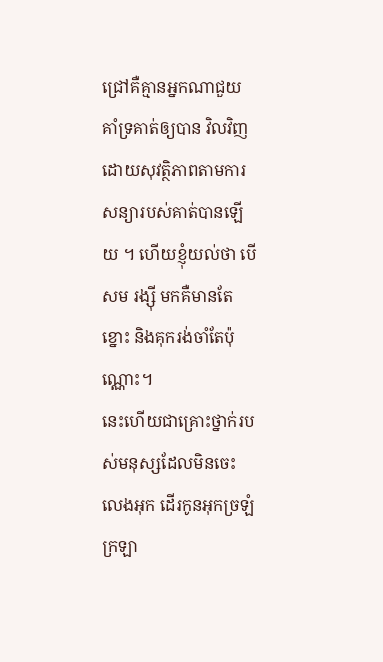ជ្រៅគឺគ្មានអ្នកណាជួយគាំទ្រគាត់ឲ្យបាន វិលវិញដោយសុវត្ថិភាពតាមការសន្យារបស់គាត់បានឡើយ ។ ហើយខ្ញុំយល់ថា បើ សម រង្ស៊ី មកគឺមានតែខ្នោះ និងគុករង់ចាំតែប៉ុណ្ណោះ។
នេះហើយជាគ្រោះថ្នាក់របស់មនុស្សដែលមិនចេះលេងអុក ដើរកូនអុកច្រឡំក្រឡា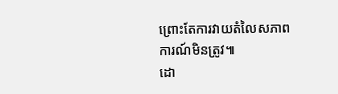ព្រោះតែការវាយតំលៃសភាពការណ៍មិនត្រូវ៕
ដោ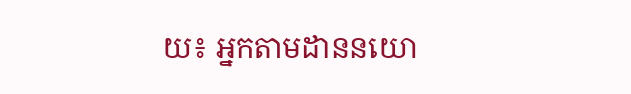យ៖ អ្នកតាមដាននយោ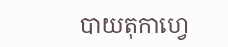បាយតុកាហ្វេ